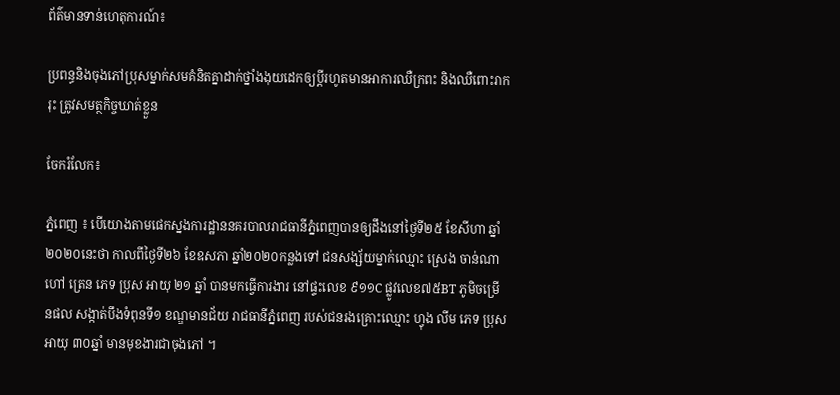ព័ត៌មានទាន់ហេតុការណ៍៖

ប្រពន្ធនិងចុងភៅប្រុសម្នាក់សមគំនិតគ្នាដាក់ថ្នាំងងុយដេកឲ្យប្ដីរហូតមានអាការឈឺក្រពះ និងឈឺពោះរាករុះ ត្រូវសមត្ថកិច្ចឃាត់ខ្លួន

ចែករំលែក៖

ភ្នំពេញ ៖ បេីយោងតាមផេកស្នងការដ្ឋាននគរបាលរាជធានីភ្នំពេញបានឲ្យដឹងនៅថ្ងៃទី២៥ ខែសីហា ឆ្នាំ២០២០នេះថា កាលពីថ្ងៃទី២៦ ខែឧសភា ឆ្នាំ២០២០កន្លងទៅ ជនសង្ស័យម្នាក់ឈ្មោះ ស្រេង ចាន់ណា ហៅ ត្រេន ភេទ ប្រុស អាយុ ២១ ឆ្នាំ បានមកធ្វើការងារ នៅផ្ទះលេខ ៩១១C ផ្លូវលេខ៧៥BT ភូមិចម្រើនផល សង្កាត់បឹងទំពុនទី១ ខណ្ឌមានជ័យ រាជធានីភ្នំពេញ របស់ជនរងគ្រោះឈ្មោះ ហ្វុង លីម ភេទ ប្រុស អាយុ ៣០ឆ្នាំ មានមុខងារជាចុងភៅ ។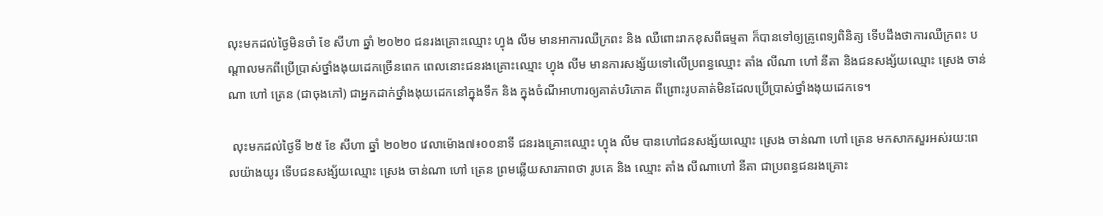លុះមកដល់ថ្ងៃមិនចាំ ខែ សីហា ឆ្នាំ ២០២០ ជនរងគ្រោះឈ្មោះ ហ្វុង លីម មានអាការឈឺក្រពះ និង ឈឺពោះរាកខុសពីធម្មតា ក៏បានទៅឲ្យគ្រូពេទ្យពិនិត្យ ទើបដឹងថាការឈឺក្រពះ បណ្តាលមកពីប្រើប្រាស់ថ្នាំងងុយដេកច្រើនពេក ពេលនោះជនរងគ្រោះឈ្មោះ ហ្វុង លីម មានការសង្ស័យទៅលើប្រពន្ធឈ្មោះ តាំង លីណា ហៅ នីតា និងជនសង្ស័យឈ្មោះ ស្រេង ចាន់ណា ហៅ ត្រេន (ជាចុងភៅ) ជាអ្នកដាក់ថ្នាំងងុយដេកនៅក្នុងទឹក និង ក្នុងចំណីអាហារឲ្យគាត់បរិភោគ ពីព្រោះរូបគាត់មិនដែលប្រើប្រាស់ថ្នាំងងុយដេកទេ។

 លុះមកដល់ថ្ងៃទី ២៥ ខែ សីហា ឆ្នាំ ២០២០ វេលាម៉ោង៧៖០០នាទី ជនរងគ្រោះឈ្មោះ ហ្វុង លីម បានហៅជនសង្ស័យឈ្មោះ ស្រេង ចាន់ណា ហៅ ត្រេន មកសាកសួរអស់រយ:ពេលយ៉ាងយូរ ទើបជនសង្ស័យឈ្មោះ ស្រេង ចាន់ណា ហៅ ត្រេន ព្រមឆ្លើយសារភាពថា រូបគេ និង ឈ្មោះ តាំង លីណាហៅ នីតា ជាប្រពន្ធជនរងគ្រោះ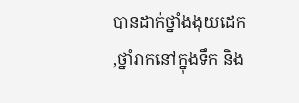បានដាក់ថ្នាំងងុយដេក ,ថ្នាំរាកនៅក្នុងទឹក និង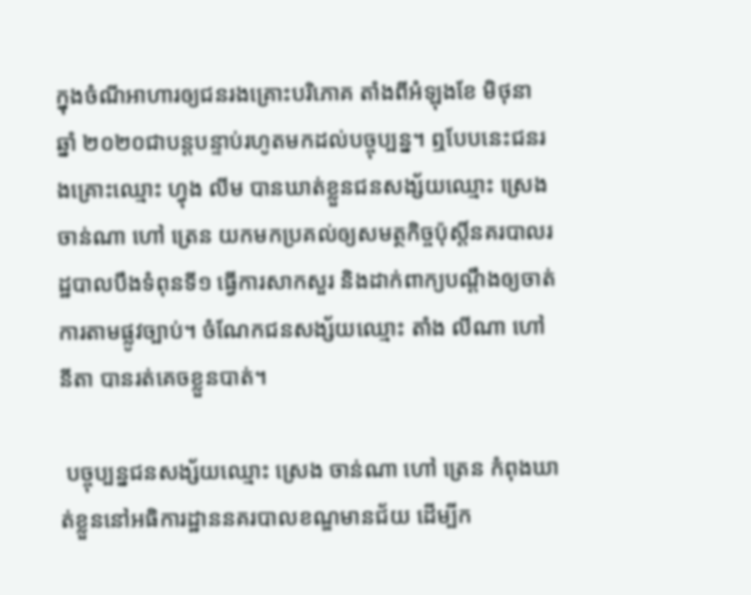ក្នុងចំណីអាហារឲ្យជនរងគ្រោះបរិភោគ តាំងពីអំឡុងខែ មិថុនា ឆ្នាំ ២០២០ជាបន្តបន្ទាប់រហូតមកដល់បច្ចុប្បន្ន។ ឮបែបនេះជនរងគ្រោះឈ្មោះ ហ្វុង លីម បានឃាត់ខ្លួនជនសង្ស័យឈ្មោះ ស្រេង ចាន់ណា ហៅ ត្រេន យកមកប្រគល់ឲ្យសមត្ថកិច្ចប៉ុស្តិ៍នគរបាលរដ្ឋបាលបឹងទំពុនទី១ ធ្វើការសាកសួរ និងដាក់ពាក្យបណ្តឹងឲ្យចាត់ការតាមផ្លូវច្បាប់។ ចំណែកជនសង្ស័យឈ្មោះ តាំង លីណា ហៅ នីតា បានរត់គេចខ្លួនបាត់។

 បច្ចុប្បន្នជនសង្ស័យឈ្មោះ ស្រេង ចាន់ណា ហៅ ត្រេន កំពុងឃាត់ខ្លួននៅអធិការដ្ឋាននគរបាលខណ្ឌមានជ័យ ដើម្បីក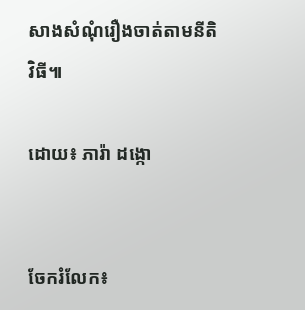សាងសំណុំរឿងចាត់តាមនីតិវិធី៕

ដោយ៖ ភារ៉ា ដង្កោ


ចែករំលែក៖